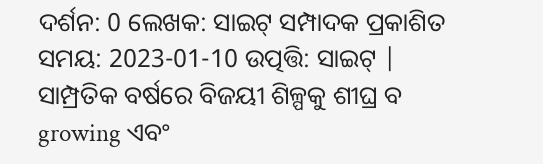ଦର୍ଶନ: 0 ଲେଖକ: ସାଇଟ୍ ସମ୍ପାଦକ ପ୍ରକାଶିତ ସମୟ: 2023-01-10 ଉତ୍ପତ୍ତି: ସାଇଟ୍ |
ସାମ୍ପ୍ରତିକ ବର୍ଷରେ ବିଜୟୀ ଶିଳ୍ପକୁ ଶୀଘ୍ର ବ growing ଏବଂ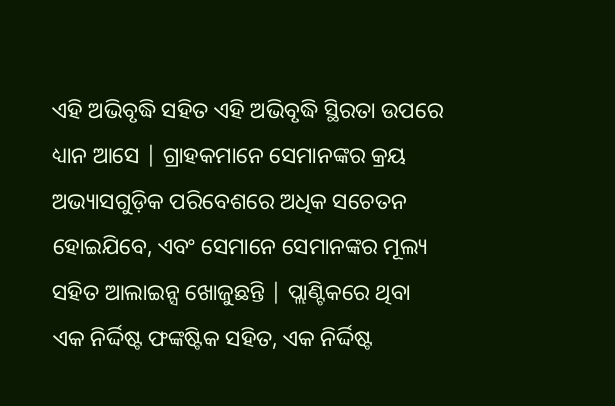ଏହି ଅଭିବୃଦ୍ଧି ସହିତ ଏହି ଅଭିବୃଦ୍ଧି ସ୍ଥିରତା ଉପରେ ଧ୍ୟାନ ଆସେ | ଗ୍ରାହକମାନେ ସେମାନଙ୍କର କ୍ରୟ ଅଭ୍ୟାସଗୁଡ଼ିକ ପରିବେଶରେ ଅଧିକ ସଚେତନ ହୋଇଯିବେ, ଏବଂ ସେମାନେ ସେମାନଙ୍କର ମୂଲ୍ୟ ସହିତ ଆଲାଇନ୍ସ ଖୋଜୁଛନ୍ତି | ପ୍ଲାଣ୍ଟିକରେ ଥିବା ଏକ ନିର୍ଦ୍ଦିଷ୍ଟ ଫଙ୍କଷ୍ଟିକ ସହିତ, ଏକ ନିର୍ଦ୍ଦିଷ୍ଟ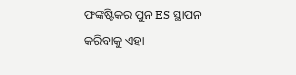ଫଙ୍କଷ୍ଟିକର ପୁନ ES ସ୍ଥାପନ କରିବାକୁ ଏହା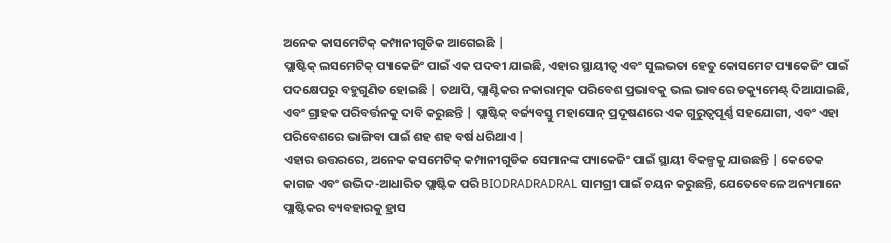ଅନେକ କାସମେଟିକ୍ କମ୍ପାନୀଗୁଡିକ ଆଗେଇଛି |
ପ୍ଲାଷ୍ଟିକ୍ ଲସମେଟିକ୍ ପ୍ୟାକେଜିଂ ପାଇଁ ଏକ ପଦବୀ ଯାଇଛି, ଏହାର ସ୍ଥାୟୀତ୍ୱ ଏବଂ ସୁଲଭତା ହେତୁ କୋସମେଟ ପ୍ୟାକେଜିଂ ପାଇଁ ପଦକ୍ଷେପରୁ ବହୁଗୁଣିତ ହୋଇଛି | ତଥାପି, ପ୍ଲାଣ୍ଟିକର ନକାରାତ୍ମକ ପରିବେଶ ପ୍ରଭାବକୁ ଭଲ ଭାବରେ ଡକ୍ୟୁମେଣ୍ଟ୍ ଦିଆଯାଇଛି, ଏବଂ ଗ୍ରାହକ ପରିବର୍ତ୍ତନକୁ ଦାବି କରୁଛନ୍ତି | ପ୍ଲାଷ୍ଟିକ୍ ବର୍ଜ୍ୟବସ୍ତୁ ମହାସୋନ୍ ପ୍ରଦୂଷଣରେ ଏକ ଗୁରୁତ୍ୱପୂର୍ଣ୍ଣ ସହଯୋଗୀ, ଏବଂ ଏହା ପରିବେଶରେ ଭାଙ୍ଗିବା ପାଇଁ ଶହ ଶହ ବର୍ଷ ଧରିଥାଏ |
ଏହାର ଉତ୍ତରରେ, ଅନେକ କସମେଟିକ୍ କମ୍ପାନୀଗୁଡିକ ସେମାନଙ୍କ ପ୍ୟାକେଜିଂ ପାଇଁ ସ୍ଥାୟୀ ବିକଳ୍ପକୁ ଯାଉଛନ୍ତି | କେତେକ କାଗଜ ଏବଂ ଉଦ୍ଭିଦ-ଆଧାରିତ ପ୍ଲାଷ୍ଟିକ ପରି BIODRADRADRAL ସାମଗ୍ରୀ ପାଇଁ ଚୟନ କରୁଛନ୍ତି, ଯେତେବେଳେ ଅନ୍ୟମାନେ ପ୍ଲାଷ୍ଟିକର ବ୍ୟବହାରକୁ ହ୍ରାସ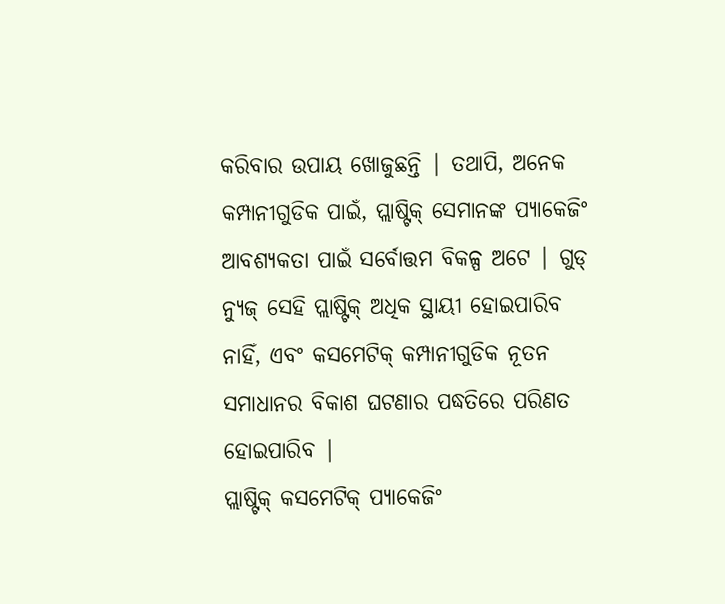କରିବାର ଉପାୟ ଖୋଜୁଛନ୍ତି | ତଥାପି, ଅନେକ କମ୍ପାନୀଗୁଡିକ ପାଇଁ, ପ୍ଲାଷ୍ଟିକ୍ ସେମାନଙ୍କ ପ୍ୟାକେଜିଂ ଆବଶ୍ୟକତା ପାଇଁ ସର୍ବୋତ୍ତମ ବିକଳ୍ପ ଅଟେ | ଗୁଡ୍ ନ୍ୟୁଜ୍ ସେହି ପ୍ଲାଷ୍ଟିକ୍ ଅଧିକ ସ୍ଥାୟୀ ହୋଇପାରିବ ନାହିଁ, ଏବଂ କସମେଟିକ୍ କମ୍ପାନୀଗୁଡିକ ନୂତନ ସମାଧାନର ବିକାଶ ଘଟଣାର ପଦ୍ଧତିରେ ପରିଣତ ହୋଇପାରିବ |
ପ୍ଲାଷ୍ଟିକ୍ କସମେଟିକ୍ ପ୍ୟାକେଜିଂ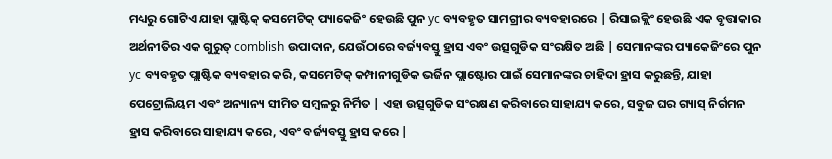ମଧ୍ୟରୁ ଗୋଟିଏ ଯାହା ପ୍ଲାଷ୍ଟିକ୍ କସମେଟିକ୍ ପ୍ୟାକେଜିଂ ହେଉଛି ପୁନ yc ବ୍ୟବହୃତ ସାମଗ୍ରୀର ବ୍ୟବହାରରେ | ରିସାଇକ୍ଲିଂ ହେଉଛି ଏକ ବୃତ୍ତାକାର ଅର୍ଥନୀତିର ଏକ ଗୁରୁତ୍ comblish ଉପାଦାନ, ଯେଉଁଠାରେ ବର୍ଜ୍ୟବସ୍ତୁ ହ୍ରାସ ଏବଂ ଉତ୍ସଗୁଡିକ ସଂରକ୍ଷିତ ଅଛି | ସେମାନଙ୍କର ପ୍ୟାକେଜିଂରେ ପୁନ yc ବ୍ୟବହୃତ ପ୍ଲାଷ୍ଟିକ ବ୍ୟବହାର କରି, କସମେଟିକ୍ କମ୍ପାନୀଗୁଡିକ ଭର୍ଜିନ ପ୍ଲାଷ୍ଟୋର ପାଇଁ ସେମାନଙ୍କର ଚାହିଦା ହ୍ରାସ କରୁଛନ୍ତି, ଯାହା ପେଟ୍ରୋଲିୟମ ଏବଂ ଅନ୍ୟାନ୍ୟ ସୀମିତ ସମ୍ବଳରୁ ନିର୍ମିତ | ଏହା ଉତ୍ସଗୁଡିକ ସଂରକ୍ଷଣ କରିବାରେ ସାହାଯ୍ୟ କରେ, ସବୁଜ ଘର ଗ୍ୟାସ୍ ନିର୍ଗମନ ହ୍ରାସ କରିବାରେ ସାହାଯ୍ୟ କରେ, ଏବଂ ବର୍ଜ୍ୟବସ୍ତୁ ହ୍ରାସ କରେ |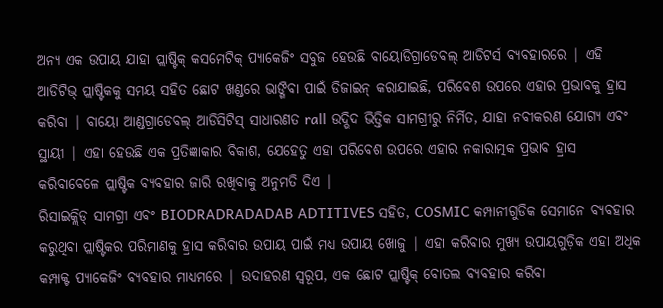ଅନ୍ୟ ଏକ ଉପାୟ ଯାହା ପ୍ଲାଷ୍ଟିକ୍ କସମେଟିକ୍ ପ୍ୟାକେଜିଂ ସବୁଜ ହେଉଛି ବାୟୋଡିଗ୍ରାଡେବଲ୍ ଆଡିଟର୍ସ ବ୍ୟବହାରରେ | ଏହି ଆଡିଟିଭ୍ ପ୍ଲାଷ୍ଟିକକୁ ସମୟ ସହିତ ଛୋଟ ଖଣ୍ଡରେ ଭାଙ୍ଗିବା ପାଇଁ ଡିଜାଇନ୍ କରାଯାଇଛି, ପରିବେଶ ଉପରେ ଏହାର ପ୍ରଭାବକୁ ହ୍ରାସ କରିବା | ବାୟୋ ଆଣ୍ଡଗ୍ରାଡେବଲ୍ ଆଡିସିଟିସ୍ ସାଧାରଣତ rall ଉଦ୍ଭିଦ ଭିତ୍ତିକ ସାମଗ୍ରୀରୁ ନିର୍ମିତ, ଯାହା ନବୀକରଣ ଯୋଗ୍ୟ ଏବଂ ସ୍ଥାୟୀ | ଏହା ହେଉଛି ଏକ ପ୍ରତିଜ୍ଞାକାର ବିକାଶ, ଯେହେତୁ ଏହା ପରିବେଶ ଉପରେ ଏହାର ନକାରାତ୍ମକ ପ୍ରଭାବ ହ୍ରାସ କରିବାବେଳେ ପ୍ଲାଷ୍ଟିକ ବ୍ୟବହାର ଜାରି ରଖିବାକୁ ଅନୁମତି ଦିଏ |
ରିସାଇକ୍ଲିଡ୍ ସାମଗ୍ରୀ ଏବଂ BIODRADRADADAB ADTITIVES ସହିତ, COSMIC କମ୍ପାନୀଗୁଡିକ ସେମାନେ ବ୍ୟବହାର କରୁଥିବା ପ୍ଲାଷ୍ଟିକର ପରିମାଣକୁ ହ୍ରାସ କରିବାର ଉପାୟ ପାଇଁ ମଧ୍ୟ ଉପାୟ ଖୋଜୁ | ଏହା କରିବାର ମୁଖ୍ୟ ଉପାୟଗୁଡ଼ିକ ଏହା ଅଧିକ କମ୍ପାକ୍ଟ ପ୍ୟାକେଜିଂ ବ୍ୟବହାର ମାଧ୍ୟମରେ | ଉଦାହରଣ ସ୍ୱରୂପ, ଏକ ଛୋଟ ପ୍ଲାଷ୍ଟିକ୍ ବୋତଲ ବ୍ୟବହାର କରିବା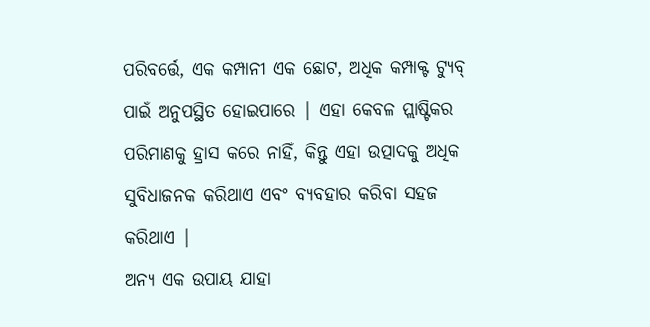ପରିବର୍ତ୍ତେ, ଏକ କମ୍ପାନୀ ଏକ ଛୋଟ, ଅଧିକ କମ୍ପାକ୍ଟ ଟ୍ୟୁବ୍ ପାଇଁ ଅନୁପସ୍ଥିତ ହୋଇପାରେ | ଏହା କେବଳ ପ୍ଲାଷ୍ଟିକର ପରିମାଣକୁ ହ୍ରାସ କରେ ନାହିଁ, କିନ୍ତୁ ଏହା ଉତ୍ପାଦକୁ ଅଧିକ ସୁବିଧାଜନକ କରିଥାଏ ଏବଂ ବ୍ୟବହାର କରିବା ସହଜ କରିଥାଏ |
ଅନ୍ୟ ଏକ ଉପାୟ ଯାହା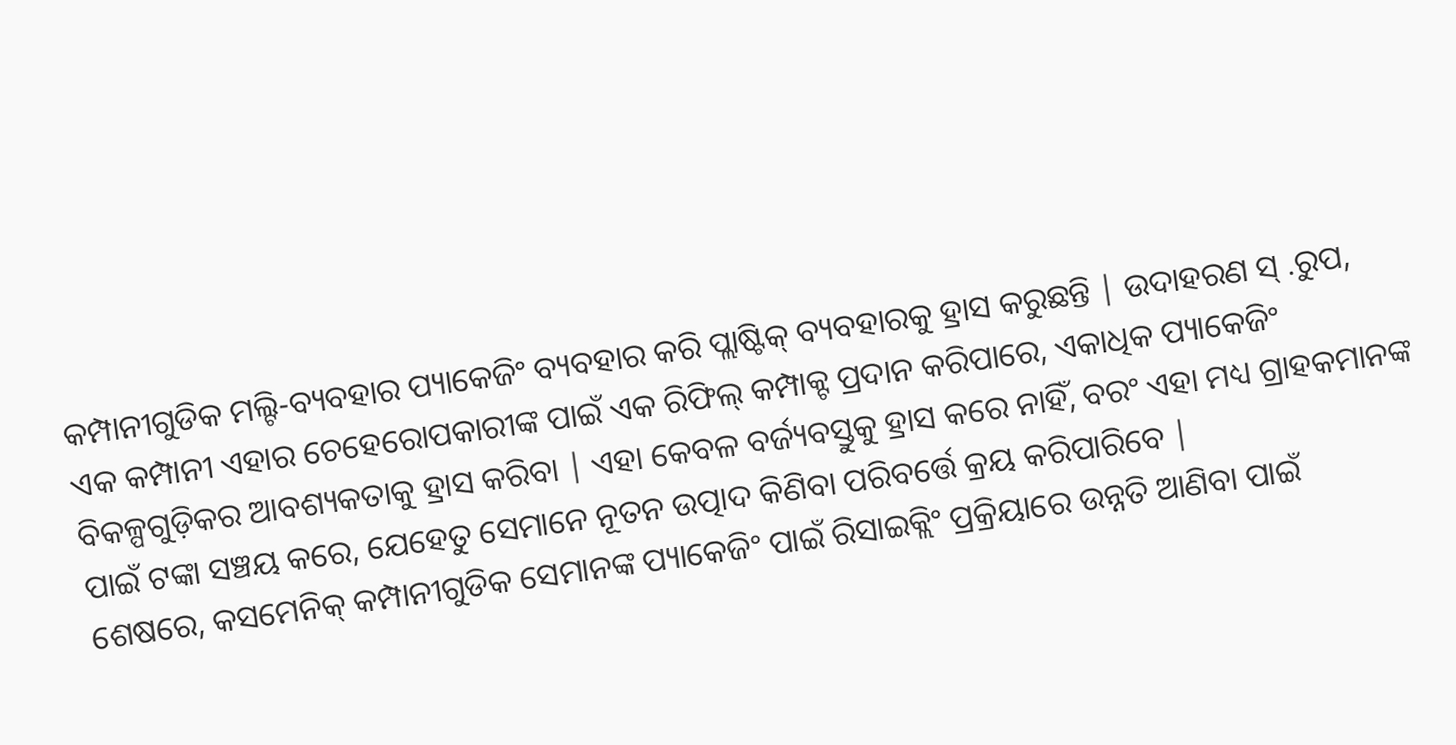କମ୍ପାନୀଗୁଡିକ ମଲ୍ଟି-ବ୍ୟବହାର ପ୍ୟାକେଜିଂ ବ୍ୟବହାର କରି ପ୍ଲାଷ୍ଟିକ୍ ବ୍ୟବହାରକୁ ହ୍ରାସ କରୁଛନ୍ତି | ଉଦାହରଣ ସ୍ .ରୁପ, ଏକ କମ୍ପାନୀ ଏହାର ଚେହେରୋପକାରୀଙ୍କ ପାଇଁ ଏକ ରିଫିଲ୍ କମ୍ପାକ୍ଟ ପ୍ରଦାନ କରିପାରେ, ଏକାଧିକ ପ୍ୟାକେଜିଂ ବିକଳ୍ପଗୁଡ଼ିକର ଆବଶ୍ୟକତାକୁ ହ୍ରାସ କରିବା | ଏହା କେବଳ ବର୍ଜ୍ୟବସ୍ତୁକୁ ହ୍ରାସ କରେ ନାହିଁ, ବରଂ ଏହା ମଧ୍ୟ ଗ୍ରାହକମାନଙ୍କ ପାଇଁ ଟଙ୍କା ସଞ୍ଚୟ କରେ, ଯେହେତୁ ସେମାନେ ନୂତନ ଉତ୍ପାଦ କିଣିବା ପରିବର୍ତ୍ତେ କ୍ରୟ କରିପାରିବେ |
ଶେଷରେ, କସମେନିକ୍ କମ୍ପାନୀଗୁଡିକ ସେମାନଙ୍କ ପ୍ୟାକେଜିଂ ପାଇଁ ରିସାଇକ୍ଲିଂ ପ୍ରକ୍ରିୟାରେ ଉନ୍ନତି ଆଣିବା ପାଇଁ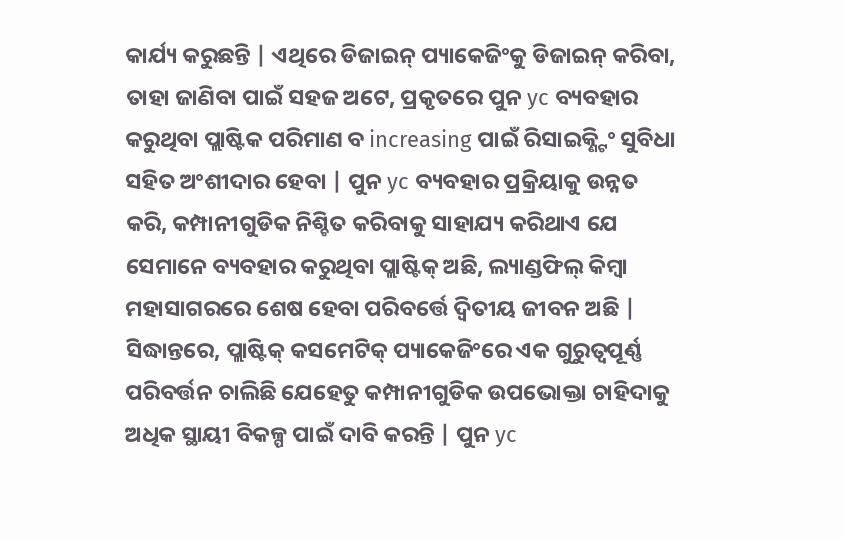କାର୍ଯ୍ୟ କରୁଛନ୍ତି | ଏଥିରେ ଡିଜାଇନ୍ ପ୍ୟାକେଜିଂକୁ ଡିଜାଇନ୍ କରିବା, ତାହା ଜାଣିବା ପାଇଁ ସହଜ ଅଟେ, ପ୍ରକୃତରେ ପୁନ yc ବ୍ୟବହାର କରୁଥିବା ପ୍ଲାଷ୍ଟିକ ପରିମାଣ ବ increasing ପାଇଁ ରିସାଇକ୍ଣ୍ଟିଂ ସୁବିଧା ସହିତ ଅଂଶୀଦାର ହେବା | ପୁନ yc ବ୍ୟବହାର ପ୍ରକ୍ରିୟାକୁ ଉନ୍ନତ କରି, କମ୍ପାନୀଗୁଡିକ ନିଶ୍ଚିତ କରିବାକୁ ସାହାଯ୍ୟ କରିଥାଏ ଯେ ସେମାନେ ବ୍ୟବହାର କରୁଥିବା ପ୍ଲାଷ୍ଟିକ୍ ଅଛି, ଲ୍ୟାଣ୍ଡଫିଲ୍ କିମ୍ବା ମହାସାଗରରେ ଶେଷ ହେବା ପରିବର୍ତ୍ତେ ଦ୍ୱିତୀୟ ଜୀବନ ଅଛି |
ସିଦ୍ଧାନ୍ତରେ, ପ୍ଲାଷ୍ଟିକ୍ କସମେଟିକ୍ ପ୍ୟାକେଜିଂରେ ଏକ ଗୁରୁତ୍ୱପୂର୍ଣ୍ଣ ପରିବର୍ତ୍ତନ ଚାଲିଛି ଯେହେତୁ କମ୍ପାନୀଗୁଡିକ ଉପଭୋକ୍ତା ଚାହିଦାକୁ ଅଧିକ ସ୍ଥାୟୀ ବିକଳ୍ପ ପାଇଁ ଦାବି କରନ୍ତି | ପୁନ yc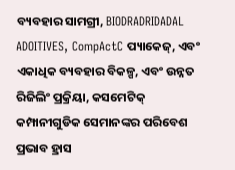ବ୍ୟବହାର ସାମଗ୍ରୀ, BIODRADRIDADAL ADOITIVES, CompActC ପ୍ୟାକେଜ୍, ଏବଂ ଏକାଧିକ ବ୍ୟବହାର ବିକଳ୍ପ, ଏବଂ ଉନ୍ନତ ରିଜିଲିଂ ପ୍ରକ୍ରିୟା, କସମେଟିକ୍ କମ୍ପାନୀଗୁଡିକ ସେମାନଙ୍କର ପରିବେଶ ପ୍ରଭାବ ହ୍ରାସ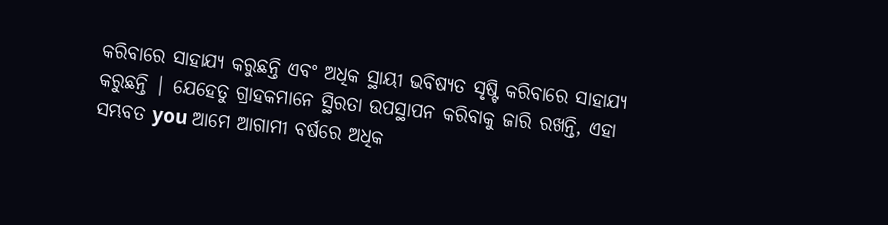କରିବାରେ ସାହାଯ୍ୟ କରୁଛନ୍ତି ଏବଂ ଅଧିକ ସ୍ଥାୟୀ ଭବିଷ୍ୟତ ସୃଷ୍ଟି କରିବାରେ ସାହାଯ୍ୟ କରୁଛନ୍ତି | ଯେହେତୁ ଗ୍ରାହକମାନେ ସ୍ଥିରତା ଉପସ୍ଥାପନ କରିବାକୁ ଜାରି ରଖନ୍ତି, ଏହା ସମ୍ଭବତ you ଆମେ ଆଗାମୀ ବର୍ଷରେ ଅଧିକ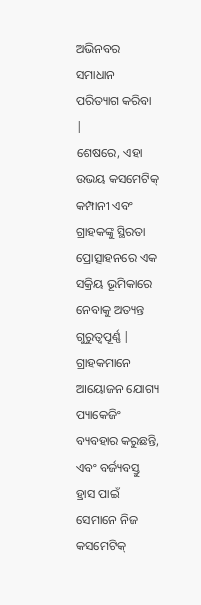ଅଭିନବର ସମାଧାନ ପରିତ୍ୟାଗ କରିବା |
ଶେଷରେ, ଏହା ଉଭୟ କସମେଟିକ୍ କମ୍ପାନୀ ଏବଂ ଗ୍ରାହକଙ୍କୁ ସ୍ଥିରତା ପ୍ରୋତ୍ସାହନରେ ଏକ ସକ୍ରିୟ ଭୂମିକାରେ ନେବାକୁ ଅତ୍ୟନ୍ତ ଗୁରୁତ୍ୱପୂର୍ଣ୍ଣ | ଗ୍ରାହକମାନେ ଆୟୋଜନ ଯୋଗ୍ୟ ପ୍ୟାକେଜିଂ ବ୍ୟବହାର କରୁଛନ୍ତି, ଏବଂ ବର୍ଜ୍ୟବସ୍ତୁ ହ୍ରାସ ପାଇଁ ସେମାନେ ନିଜ କସମେଟିକ୍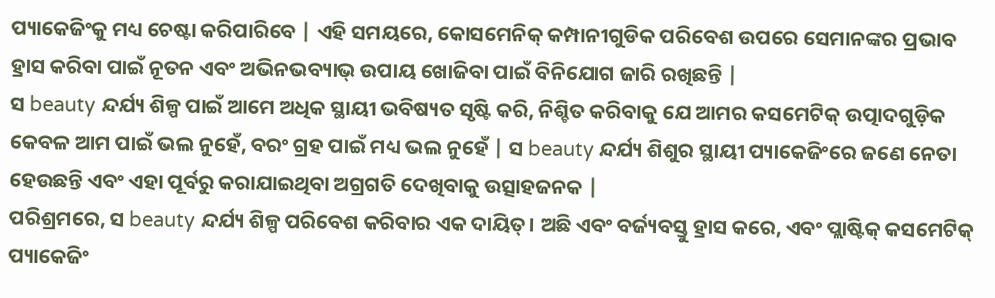ପ୍ୟାକେଜିଂକୁ ମଧ୍ୟ ଚେଷ୍ଟା କରିପାରିବେ | ଏହି ସମୟରେ, କୋସମେନିକ୍ କମ୍ପାନୀଗୁଡିକ ପରିବେଶ ଉପରେ ସେମାନଙ୍କର ପ୍ରଭାବ ହ୍ରାସ କରିବା ପାଇଁ ନୂତନ ଏବଂ ଅଭିନଭବ୍ୟାଭ୍ ଉପାୟ ଖୋଜିବା ପାଇଁ ବିନିଯୋଗ ଜାରି ରଖିଛନ୍ତି |
ସ beauty ନ୍ଦର୍ଯ୍ୟ ଶିଳ୍ପ ପାଇଁ ଆମେ ଅଧିକ ସ୍ଥାୟୀ ଭବିଷ୍ୟତ ସୃଷ୍ଟି କରି, ନିଶ୍ଚିତ କରିବାକୁ ଯେ ଆମର କସମେଟିକ୍ ଉତ୍ପାଦଗୁଡ଼ିକ କେବଳ ଆମ ପାଇଁ ଭଲ ନୁହେଁ, ବରଂ ଗ୍ରହ ପାଇଁ ମଧ୍ୟ ଭଲ ନୁହେଁ | ସ beauty ନ୍ଦର୍ଯ୍ୟ ଶିଶୁର ସ୍ଥାୟୀ ପ୍ୟାକେଜିଂରେ ଜଣେ ନେତା ହେଉଛନ୍ତି ଏବଂ ଏହା ପୂର୍ବରୁ କରାଯାଇଥିବା ଅଗ୍ରଗତି ଦେଖିବାକୁ ଉତ୍ସାହଜନକ |
ପରିଶ୍ରମରେ, ସ beauty ନ୍ଦର୍ଯ୍ୟ ଶିଳ୍ପ ପରିବେଶ କରିବାର ଏକ ଦାୟିତ୍। ଅଛି ଏବଂ ବର୍ଜ୍ୟବସ୍ତୁ ହ୍ରାସ କରେ, ଏବଂ ପ୍ଲାଷ୍ଟିକ୍ କସମେଟିକ୍ ପ୍ୟାକେଜିଂ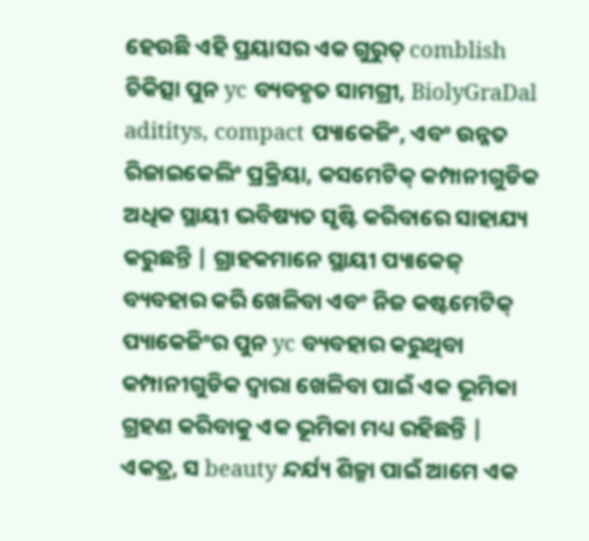ହେଉଛି ଏହି ପ୍ରୟାସର ଏକ ଗୁରୁତ୍ comblish ଚିକିତ୍ସା ପୁନ yc ବ୍ୟବହୃତ ସାମଗ୍ରୀ, BiolyGraDal adititys, compact ପ୍ୟାକେଜିଂ, ଏବଂ ଉନ୍ନତ ରିଜାଇକେଲିଂ ପ୍ରକ୍ରିୟା, କସମେଟିକ୍ କମ୍ପାନୀଗୁଡିକ ଅଧିକ ସ୍ଥାୟୀ ଭବିଷ୍ୟତ ସୃଷ୍ଟି କରିବାରେ ସାହାଯ୍ୟ କରୁଛନ୍ତି | ଗ୍ରାହକମାନେ ସ୍ଥାୟୀ ପ୍ୟାକେଜ୍ ବ୍ୟବହାର କରି ଖେଳିବା ଏବଂ ନିଜ କଷ୍ଟମେଟିକ୍ ପ୍ୟାକେଜିଂର ପୁନ yc ବ୍ୟବହାର କରୁଥିବା କମ୍ପାନୀଗୁଡିକ ଦ୍ୱାରା ଖେଳିବା ପାଇଁ ଏକ ଭୂମିକା ଗ୍ରହଣ କରିବାକୁ ଏକ ଭୂମିକା ମଧ୍ୟ ରହିଛନ୍ତି | ଏକତ୍ର, ସ beauty ନ୍ଦର୍ଯ୍ୟ ଶିଳ୍ମା ପାଇଁ ଆମେ ଏକ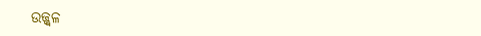ଉଜ୍ଜ୍ୱଳ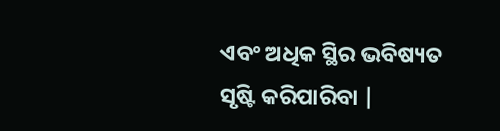ଏବଂ ଅଧିକ ସ୍ଥିର ଭବିଷ୍ୟତ ସୃଷ୍ଟି କରିପାରିବା |